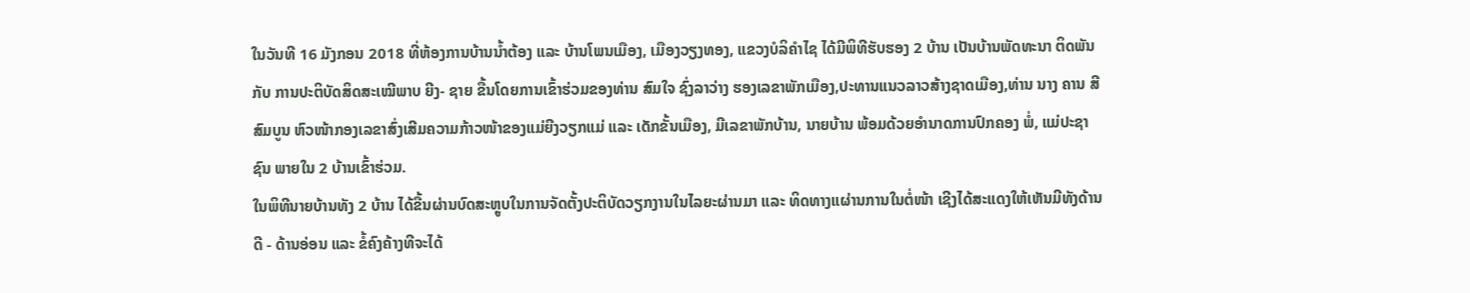ໃນວັນທີ 16 ມັງກອນ 2018 ທີ່ຫ້ອງການບ້ານນ້ຳຕ້ອງ ແລະ ບ້ານໂພນເມືອງ, ເມືອງວຽງທອງ, ແຂວງບໍລິຄຳໄຊ ໄດ້ມີພິທີຮັບຮອງ 2 ບ້ານ ເປັນບ້ານພັດທະນາ ຕິດພັນກັບ ການປະຕິບັດສິດສະເໝີພາບ ຍີງ- ຊາຍ ຂື້ນໂດຍການເຂົ້າຮ່ວມຂອງທ່ານ ສົມໃຈ ຊົ່ງລາວ່າງ ຮອງເລຂາພັກເມືອງ,ປະທານແນວລາວສ້າງຊາດເມືອງ,ທ່ານ ນາງ ຄານ ສີສົມບູນ ຫົວໜ້າກອງເລຂາສົ່ງເສີມຄວາມກ້າວໜ້າຂອງແມ່ຍີງວຽກແມ່ ແລະ ເດັກຂັ້ນເມືອງ, ມີເລຂາພັກບ້ານ, ນາຍບ້ານ ພ້ອມດ້ວຍອຳນາດການປົກຄອງ ພໍ່, ແມ່ປະຊາຊົນ ພາຍໃນ 2 ບ້ານເຂົ້າຮ່ວມ.
ໃນພິທີນາຍບ້ານທັງ 2 ບ້ານ ໄດ້ຂື້ນຜ່ານບົດສະຫຼູບໃນການຈັດຕັ້ງປະຕິບັດວຽກງານໃນໄລຍະຜ່ານມາ ແລະ ທິດທາງແຜ່ານການໃນຕໍ່ໜ້າ ເຊີງໄດ້ສະແດງໃຫ້ເຫັນມີທັງດ້ານດີ - ດ້ານອ່ອນ ແລະ ຂໍ້ຄົງຄ້າງທີຈະໄດ້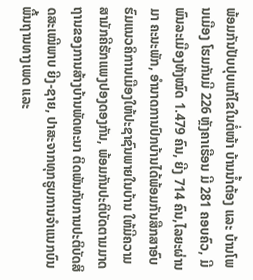ພ້ອມກັນປັບປຸບແກ້ໄຂໃນຕໍ່ໜ້າ ບ້ານນ້ຳຕ້ອງ ແລະ ບ້ານໂພນເມືອງ ໂຮມກັນມີ 226 ຫຼັງຄາເຮືອນ ມີ 281 ຄອບຄົວ, ມີພົນລະເມືອງທັງໝົດ 1.479 ຄົນ, ຍີງ 714 ຄົນ,ໄລຍະຜ່ານມາ ຄະນະພັກ, ອຳນາດການປົກບ້ານໄດ້ພ້ອມກັນສືກສາອົບຮົມແນວຄິການເມືອງໃຫ້ປະຊາຊົນພາຍໃນບ້ານ ໃຫ້ມີຄວາມສາມັກຄີຮັກແພງປອງດອງກັນ, ພ້ອມກັນປະຕິບັດຕາມມາດຖານຂອງການສ້າງບ້ານພັດທະນາ ຕິດພັນກັບການປະຕິບັດສິດສະເໝີພາບ ຍີງ-ຊາຍ, ປາສະຈາກທຸກຮູບການຈຳແນກບົນພື້ນຖານທາງເພດ ແລະ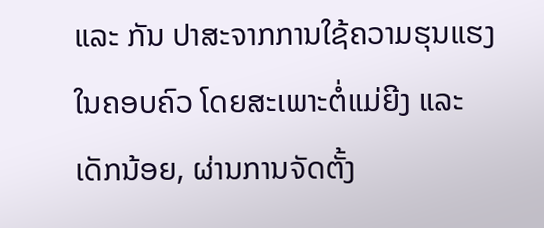ແລະ ກັນ ປາສະຈາກການໃຊ້ຄວາມຮຸນແຮງໃນຄອບຄົວ ໂດຍສະເພາະຕໍ່ແມ່ຍີງ ແລະ ເດັກນ້ອຍ, ຜ່ານການຈັດຕັ້ງ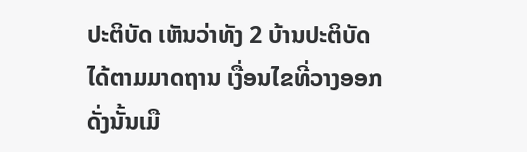ປະຕິບັດ ເຫັນວ່າທັງ 2 ບ້ານປະຕິບັດໄດ້ຕາມມາດຖານ ເງື່ອນໄຂທີ່ວາງອອກ ດັ່ງນັ້ນເມື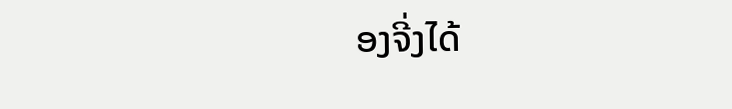ອງຈີ່ງໄດ້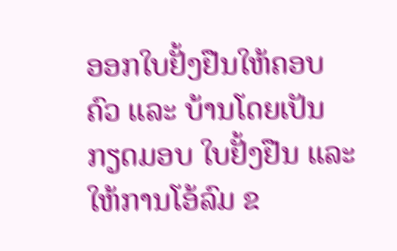ອອກໃບຢັ້ງຢືນໃຫ້ຄອບຄົວ ແລະ ບ້ານໂດຍເປັນກຽດມອບ ໃບຢັ້ງຢືນ ແລະ ໃຫ້ການໂອ້ລົມ ຂ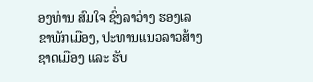ອງທ່ານ ສົມໃຈ ຊົ່ງລາວ່າງ ຮອງເລຂາພັກເມືອງ, ປະທານແນວລາວສ້າງຊາດເມືອງ ແລະ ຮັບ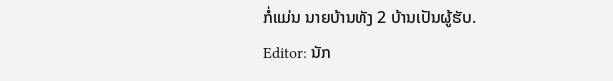ກໍ່ແມ່ນ ນາຍບ້ານທັງ 2 ບ້ານເປັນຜູ້ຮັບ.
Editor: ນັກ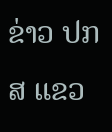ຂ່າວ ປກສ ແຂວ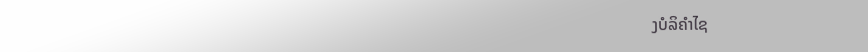ງບໍລິຄຳໄຊ